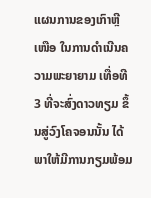ແຜນການຂອງເກົາຫຼີເໜືອ ໃນການດຳເນີນຄວາມພະຍາຍາມ ເທື່ອທີ 3 ທີ່ຈະສົ່ງດາວທຽມ ຂຶ້ນສູ່ວົງໂຄຈອນນັ້ນ ໄດ້ພາໃຫ້ມີການກຽມພ້ອມ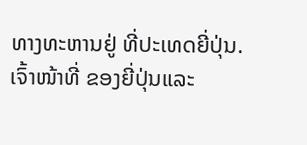ທາງທະຫານຢູ່ ທີ່ປະເທດຍີ່ປຸ່ນ. ເຈົ້າໜ້າທີ່ ຂອງຍີ່ປຸ່ນແລະ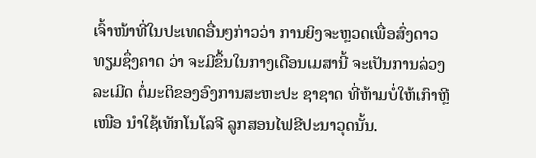ເຈົ້າໜ້າທີ່ໃນປະເທດອື່ນໆກ່າວວ່າ ການຍິງຈະຫຼວດເພື່ອສົ່ງດາວທຽມຊຶ່ງຄາດ ວ່າ ຈະມີຂຶ້ນໃນກາງເດືອນເມສານີ້ ຈະເປັນການລ່ວງລະເມີດ ຕໍ່ມະຕິຂອງອົງການສະຫະປະ ຊາຊາດ ທີ່ຫ້າມບໍ່ໃຫ້ເກົາຫຼີເໜືອ ນຳໃຊ້ເທັກໂນໂລຈີ ລູກສອນໄຟຂີປະນາວຸດນັ້ນ.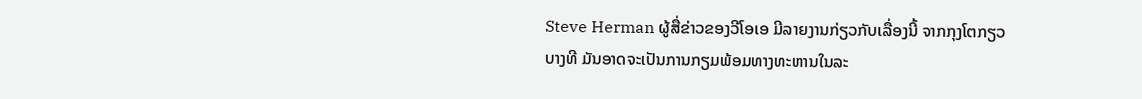Steve Herman ຜູ້ສື່ຂ່າວຂອງວີໂອເອ ມີລາຍງານກ່ຽວກັບເລື່ອງນີ້ ຈາກກຸງໂຕກຽວ
ບາງທີ ມັນອາດຈະເປັນການກຽມພ້ອມທາງທະຫານໃນລະ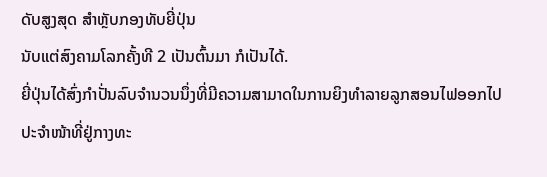ດັບສູງສຸດ ສຳຫຼັບກອງທັບຍີ່ປຸ່ນ
ນັບແຕ່ສົງຄາມໂລກຄັ້ງທີ 2 ເປັນຕົ້ນມາ ກໍເປັນໄດ້.
ຍີ່ປຸ່ນໄດ້ສົ່ງກຳປັ່ນລົບຈຳນວນນຶ່ງທີ່ມີຄວາມສາມາດໃນການຍິງທຳລາຍລູກສອນໄຟອອກໄປ
ປະຈຳໜ້າທີ່ຢູ່ກາງທະ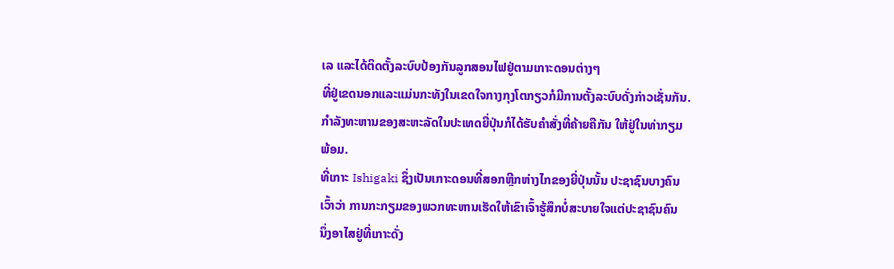ເລ ແລະໄດ້ຕິດຕັ້ງລະບົບປ້ອງກັນລູກສອນໄຟຢູ່ຕາມເກາະດອນຕ່າງໆ
ທີ່ຢູ່ເຂດນອກແລະແມ່ນກະທັງໃນເຂດໃຈກາງກຸງໂຕກຽວກໍມີການຕັ້ງລະບົບດັ່ງກ່າວເຊັ່ນກັນ.
ກຳລັງທະຫານຂອງສະຫະລັດໃນປະເທດຍີ່ປຸ່ນກໍໄດ້ຮັບຄຳສັ່ງທີ່ຄ້າຍຄືກັນ ໃຫ້ຢູ່ໃນທ່າກຽມ
ພ້ອມ.
ທີ່ເກາະ Ishigaki ຊຶ່ງເປັນເກາະດອນທີ່ສອກຫຼີກຫ່າງໄກຂອງຍີ່ປຸ່ນນັ້ນ ປະຊາຊົນບາງຄົນ
ເວົ້າວ່າ ການກະກຽມຂອງພວກທະຫານເຮັດໃຫ້ເຂົາເຈົ້າຮູ້ສຶກບໍ່ສະບາຍໃຈແຕ່ປະຊາຊົນຄົນ
ນຶ່ງອາໄສຢູ່ທີ່ເກາະດັ່ງ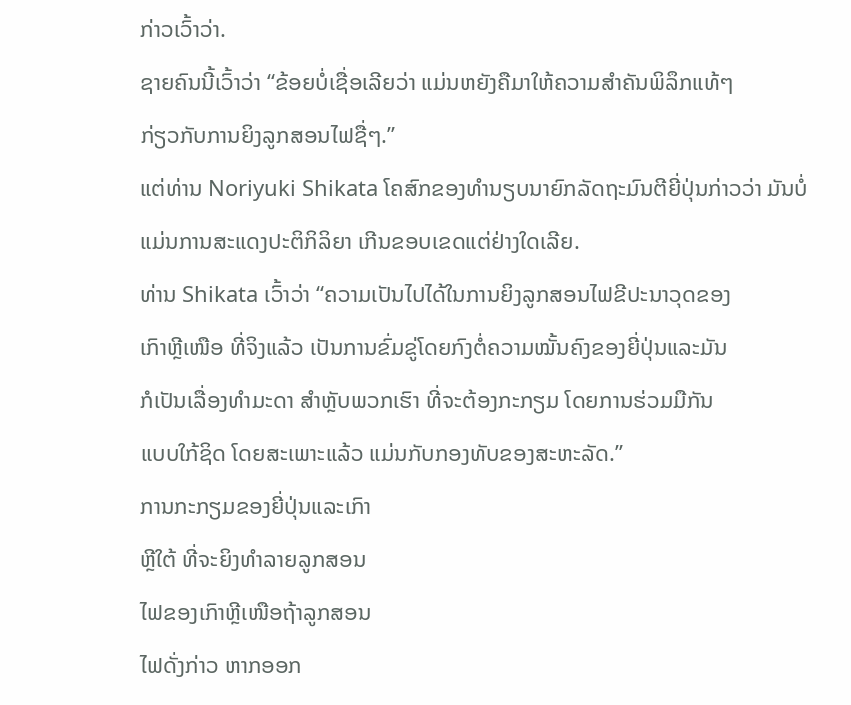ກ່າວເວົ້າວ່າ.
ຊາຍຄົນນີ້ເວົ້າວ່າ “ຂ້ອຍບໍ່ເຊື່ອເລີຍວ່າ ແມ່ນຫຍັງຄືມາໃຫ້ຄວາມສຳຄັນພິລຶກແທ້ໆ
ກ່ຽວກັບການຍິງລູກສອນໄຟຊື່ໆ.”
ແຕ່ທ່ານ Noriyuki Shikata ໂຄສົກຂອງທຳນຽບນາຍົກລັດຖະມົນຕີຍີ່ປຸ່ນກ່າວວ່າ ມັນບໍ່
ແມ່ນການສະແດງປະຕິກິລິຍາ ເກີນຂອບເຂດແຕ່ຢ່າງໃດເລີຍ.
ທ່ານ Shikata ເວົ້າວ່າ “ຄວາມເປັນໄປໄດ້ໃນການຍິງລູກສອນໄຟຂີປະນາວຸດຂອງ
ເກົາຫຼີເໜືອ ທີ່ຈິງແລ້ວ ເປັນການຂົ່ມຂູ່ໂດຍກົງຕໍ່ຄວາມໝັ້ນຄົງຂອງຍີ່ປຸ່ນແລະມັນ
ກໍເປັນເລື່ອງທຳມະດາ ສຳຫຼັບພວກເຮົາ ທີ່ຈະຕ້ອງກະກຽມ ໂດຍການຮ່ວມມືກັນ
ແບບໃກ້ຊິດ ໂດຍສະເພາະແລ້ວ ແມ່ນກັບກອງທັບຂອງສະຫະລັດ.”
ການກະກຽມຂອງຍີ່ປຸ່ນແລະເກົາ
ຫຼີໃຕ້ ທີ່ຈະຍິງທຳລາຍລູກສອນ
ໄຟຂອງເກົາຫຼີເໜືອຖ້າລູກສອນ
ໄຟດັ່ງກ່າວ ຫາກອອກ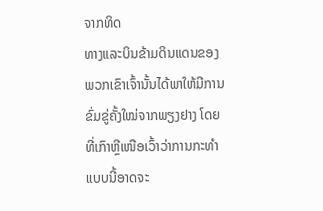ຈາກທິດ
ທາງແລະບິນຂ້າມດິນແດນຂອງ
ພວກເຂົາເຈົ້ານັ້ນໄດ້ພາໃຫ້ມີການ
ຂົ່ມຂູ່ຄັ້ງໃໝ່ຈາກພຽງຢາງ ໂດຍ
ທີ່ເກົາຫຼີເໜືອເວົ້າວ່າການກະທຳ
ແບບນີ້ອາດຈະ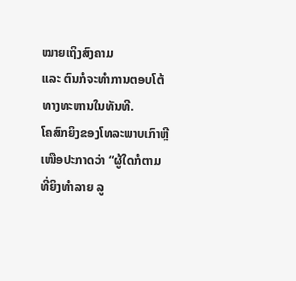ໝາຍເຖິງສົງຄາມ
ແລະ ຕົນກໍຈະທຳການຕອບໂຕ້
ທາງທະຫານໃນທັນທີ.
ໂຄສົກຍິງຂອງໂທລະພາບເກົາຫຼີ
ເໜືອປະກາດວ່າ “ຜູ້ໃດກໍຕາມ
ທີ່ຍິງທຳລາຍ ລູ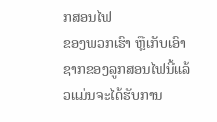ກສອນໄຟ
ຂອງພວກເຮົາ ຫຼືເກັບເອົາ
ຊາກຂອງລູກສອນໄຟນີ້ແລ້ວແມ່ນຈະໄດ້ຮັບການ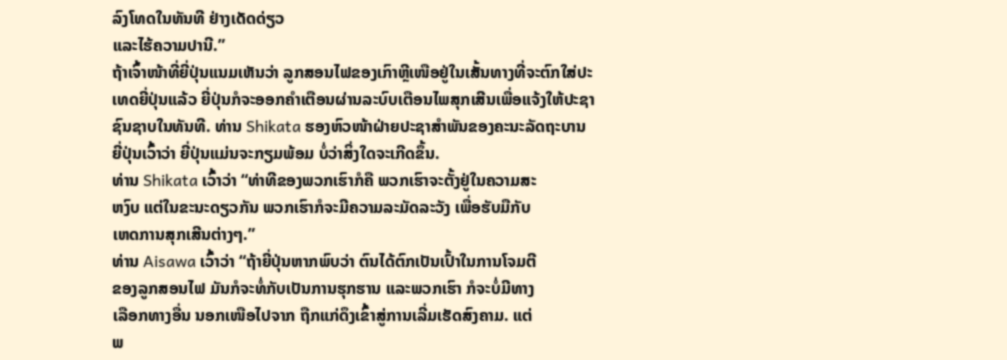ລົງໂທດໃນທັນທີ ຢ່າງເດັດດ່ຽວ
ແລະໄຮ້ຄວາມປານີ.”
ຖ້າເຈົ້າໜ້າທີ່ຍີ່ປຸ່ນແນມເຫັນວ່າ ລູກສອນໄຟຂອງເກົາຫຼີເໜືອຢູ່ໃນເສັ້ນທາງທີ່ຈະຕົກໃສ່ປະ
ເທດຍີ່ປຸ່ນແລ້ວ ຍີ່ປຸ່ນກໍຈະອອກຄຳເຕືອນຜ່ານລະບົບເຕືອນໄພສຸກເສີນເພື່ອແຈ້ງໃຫ້ປະຊາ
ຊົນຊາບໃນທັນທີ. ທ່ານ Shikata ຮອງຫົວໜ້າຝ່າຍປະຊາສຳພັນຂອງຄະນະລັດຖະບານ
ຍີ່ປຸ່ນເວົ້າວ່າ ຍີ່ປຸ່ນແມ່ນຈະກຽມພ້ອມ ບໍ່ວ່າສິ່ງໃດຈະເກີດຂຶ້ນ.
ທ່ານ Shikata ເວົ້າວ່າ “ທ່າທີຂອງພວກເຮົາກໍຄື ພວກເຮົາຈະຕັ້ງຢູ່ໃນຄວາມສະ
ຫງົບ ແຕ່ໃນຂະນະດຽວກັນ ພວກເຮົາກໍຈະມີຄວາມລະມັດລະວັງ ເພື່ອຮັບມືກັບ
ເຫດການສຸກເສີນຕ່າງໆ.”
ທ່ານ Aisawa ເວົ້າວ່າ “ຖ້າຍີ່ປຸ່ນຫາກພົບວ່າ ຕົນໄດ້ຕົກເປັນເປົ້າໃນການໂຈມຕີ
ຂອງລູກສອນໄຟ ມັນກໍຈະທໍ່ກັບເປັນການຮຸກຮານ ແລະພວກເຮົາ ກໍຈະບໍ່ມີທາງ
ເລືອກທາງອື່ນ ນອກເໜືອໄປຈາກ ຖືກແກ່ດຶງເຂົ້າສູ່ການເລີ່ມເຮັດສົງຄາມ. ແຕ່
ພ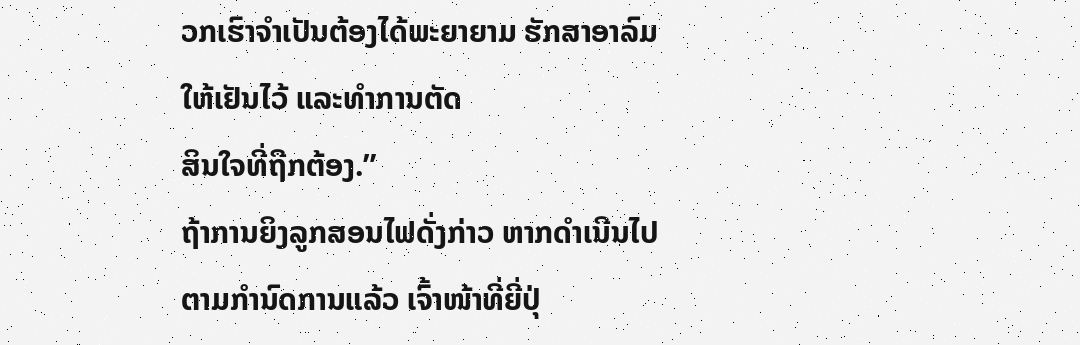ວກເຮົາຈຳເປັນຕ້ອງໄດ້ພະຍາຍາມ ຮັກສາອາລົມໃຫ້ເຢັນໄວ້ ແລະທຳການຕັດ
ສິນໃຈທີ່ຖືກຕ້ອງ.”
ຖ້າການຍິງລູກສອນໄຟດັ່ງກ່າວ ຫາກດຳເນີນໄປຕາມກຳນົດການແລ້ວ ເຈົ້າໜ້າທີ່ຍີ່ປຸ່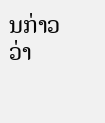ນກ່າວ
ວ່າ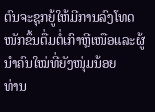ຕົນຈະຊຸກຍູ້ໃຫ້ມີການລົງໂທດໜັກຂຶ້ນຕື່ມຕໍ່ເກົາຫຼີເໜືອແລະຜູ້ນຳຄົນໃໝ່ທີ່ຍັງໜຸ່ມນ້ອຍ
ທ່ານ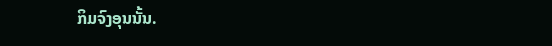ກິມຈົງອຸນນັ້ນ.